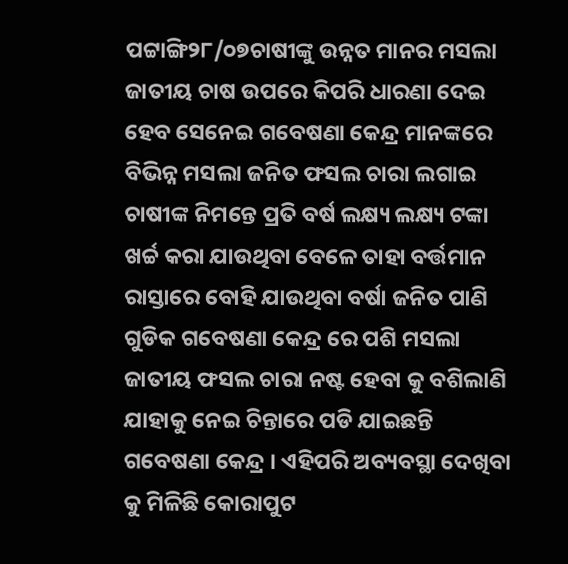ପଟ୍ଟାଙ୍ଗି୨୮/୦୭ଚାଷୀଙ୍କୁ ଉନ୍ନତ ମାନର ମସଲା ଜାତୀୟ ଚାଷ ଉପରେ କିପରି ଧାରଣା ଦେଇ ହେବ ସେନେଇ ଗବେଷଣା କେନ୍ଦ୍ର ମାନଙ୍କରେ ବିଭିନ୍ନ ମସଲା ଜନିତ ଫସଲ ଚାରା ଲଗାଇ ଚାଷୀଙ୍କ ନିମନ୍ତେ ପ୍ରତି ବର୍ଷ ଲକ୍ଷ୍ୟ ଲକ୍ଷ୍ୟ ଟଙ୍କା ଖର୍ଚ୍ଚ କରା ଯାଉଥିବା ବେଳେ ତାହା ବର୍ତ୍ତମାନ ରାସ୍ତାରେ ବୋହି ଯାଉଥିବା ବର୍ଷା ଜନିତ ପାଣି ଗୁଡିକ ଗବେଷଣା କେନ୍ଦ୍ର ରେ ପଶି ମସଲା ଜାତୀୟ ଫସଲ ଚାରା ନଷ୍ଟ ହେବା କୁ ବଶିଲାଣି ଯାହାକୁ ନେଇ ଚିନ୍ତାରେ ପଡି ଯାଇଛନ୍ତି ଗବେଷଣା କେନ୍ଦ୍ର । ଏହିପରି ଅବ୍ୟବସ୍ଥା ଦେଖିବା କୁ ମିଳିଛି କୋରାପୁଟ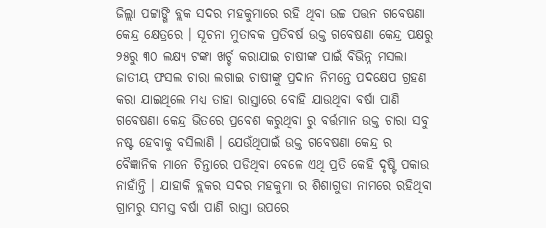ଜିଲ୍ଲା ପଟ୍ଟାଙ୍ଗି ବ୍ଲକ ସଦର ମହକୁମାରେ ରହି ଥିବା ଉଚ୍ଚ ପତ୍ତନ ଗବେଷଣା କେନ୍ଦ୍ର କ୍ଷେତ୍ରରେ । ସୂଚନା ମୁତାବକ ପ୍ରତିବର୍ଷ ଉକ୍ତ ଗବେଷଣା କେନ୍ଦ୍ର ପକ୍ଷରୁ ୨୫ରୁ ୩୦ ଲକ୍ଷ୍ୟ ଟଙ୍କା ଖର୍ଚ୍ଚ କରାଯାଇ ଚାଷୀଙ୍କ ପାଇଁ ବିଭିନ୍ନ ମସଲା ଜାତୀୟ ଫସଲ ଚାରା ଲଗାଇ ଚାଷୀଙ୍କୁ ପ୍ରଦାନ ନିମନ୍ତେ ପଦକ୍ଷେପ ଗ୍ରହଣ କରା ଯାଇଥିଲେ ମଧ୍ୟ ତାହା ରାସ୍ତାରେ ବୋହି ଯାଉଥିବା ବର୍ଷା ପାଣି ଗବେଷଣା କେନ୍ଦ୍ର ଭିତରେ ପ୍ରବେଶ କରୁଥିବା ରୁ ବର୍ତ୍ତମାନ ଉକ୍ତ ଚାରା ସବୁ ନଷ୍ଟ ହେବାକୁ ବସିଲାଣି । ଯେଉଁଥିପାଇଁ ଉକ୍ତ ଗବେଷଣା କେନ୍ଦ୍ର ର ବୈଜ୍ଞାନିକ ମାନେ ଚିନ୍ତାରେ ପଡିଥିବା ବେଳେ ଏଥି ପ୍ରତି କେହି ଦୃଷ୍ଟି ପକାଉ ନାହାଁନ୍ତି । ଯାହାକି ବ୍ଲକର ସଦର ମହକୁମା ର ଶିଶାଗୁଡା ନାମରେ ରହିଥିବା ଗ୍ରାମରୁ ସମସ୍ତ ବର୍ଷା ପାଣି ରାସ୍ତା ଉପରେ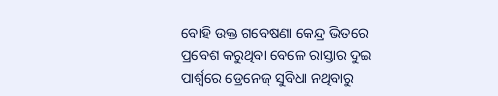ବୋହି ଉକ୍ତ ଗବେଷଣା କେନ୍ଦ୍ର ଭିତରେ ପ୍ରବେଶ କରୁଥିବା ବେଳେ ରାସ୍ତାର ଦୁଇ ପାର୍ଶ୍ଵରେ ଡ୍ରେନେଜ୍ ସୁବିଧା ନଥିବାରୁ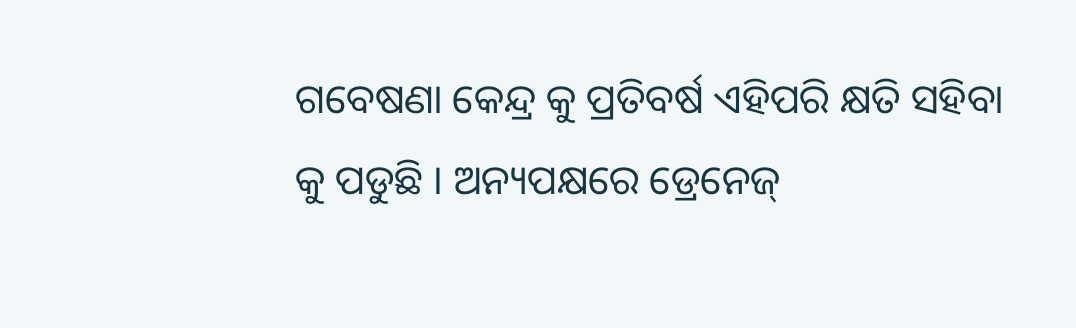ଗବେଷଣା କେନ୍ଦ୍ର କୁ ପ୍ରତିବର୍ଷ ଏହିପରି କ୍ଷତି ସହିବା କୁ ପଡୁଛି । ଅନ୍ୟପକ୍ଷରେ ଡ୍ରେନେଜ୍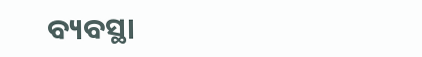ବ୍ୟବସ୍ଥା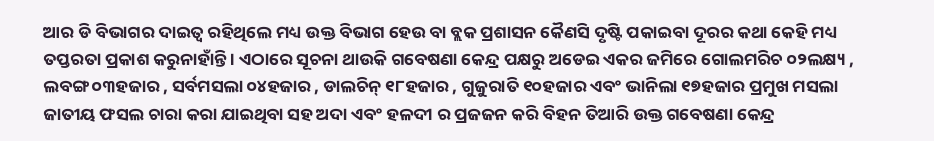ଆର ଡି ବିଭାଗର ଦାଇତ୍ଵ ରହିଥିଲେ ମଧ୍ୟ ଉକ୍ତ ବିଭାଗ ହେଉ ବା ବ୍ଲକ ପ୍ରଶାସନ କୈଣସି ଦୃଷ୍ଟି ପକାଇବା ଦୂରର କଥା କେହି ମଧ୍ୟ ତପ୍ତରତା ପ୍ରକାଶ କରୁନାହାଁନ୍ତି । ଏଠାରେ ସୂଚନା ଥାଉକି ଗବେଷଣା କେନ୍ଦ୍ର ପକ୍ଷରୁ ଅଡେଇ ଏକର ଜମିରେ ଗୋଲମରିଚ ୦୨ଲକ୍ଷ୍ୟ , ଲବଙ୍ଗ ୦୩ହଜାର , ସର୍ବମସଲା ୦୪ହଜାର , ଡାଲଚିନ୍ ୧୮ହଜାର , ଗୁଜୁରାତି ୧୦ହଜାର ଏବଂ ଭାନିଲା ୧୭ହଜାର ପ୍ରମୁଖ ମସଲା ଜାତୀୟ ଫସଲ ଚାରା କରା ଯାଇଥିବା ସହ ଅଦା ଏବଂ ହଳଦୀ ର ପ୍ରଜଜନ କରି ବିହନ ତିଆରି ଉକ୍ତ ଗବେଷଣା କେନ୍ଦ୍ର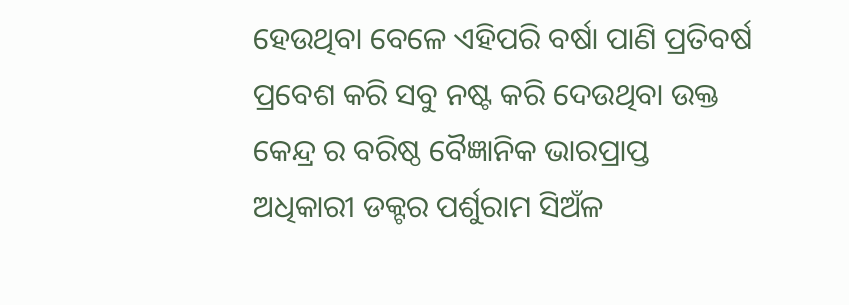ହେଉଥିବା ବେଳେ ଏହିପରି ବର୍ଷା ପାଣି ପ୍ରତିବର୍ଷ ପ୍ରବେଶ କରି ସବୁ ନଷ୍ଟ କରି ଦେଉଥିବା ଉକ୍ତ କେନ୍ଦ୍ର ର ବରିଷ୍ଠ ବୈଜ୍ଞାନିକ ଭାରପ୍ରାପ୍ତ ଅଧିକାରୀ ଡକ୍ଟର ପର୍ଶୁରାମ ସିଅଁଳ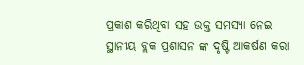ପ୍ରକାଶ କରିଥିବା ସହ ଉକ୍ତ ସମସ୍ୟା ନେଇ ସ୍ଥାନୀୟ ବ୍ଲକ ପ୍ରଶାସନ ଙ୍କ ଦୃଷ୍ଟି ଆକର୍ଷଣ କରା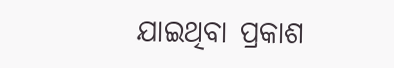ଯାଇଥିବା ପ୍ରକାଶ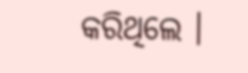କରିଥିଲେ ।